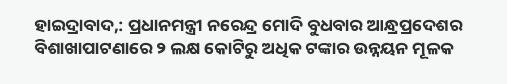ହାଇଦ୍ରାବାଦ,: ପ୍ରଧାନମନ୍ତ୍ରୀ ନରେନ୍ଦ୍ର ମୋଦି ବୁଧବାର ଆନ୍ଧ୍ରପ୍ରଦେଶର ବିଶାଖାପାଟଣାରେ ୨ ଲକ୍ଷ କୋଟିରୁ ଅଧିକ ଟଙ୍କାର ଉନ୍ନୟନ ମୂଳକ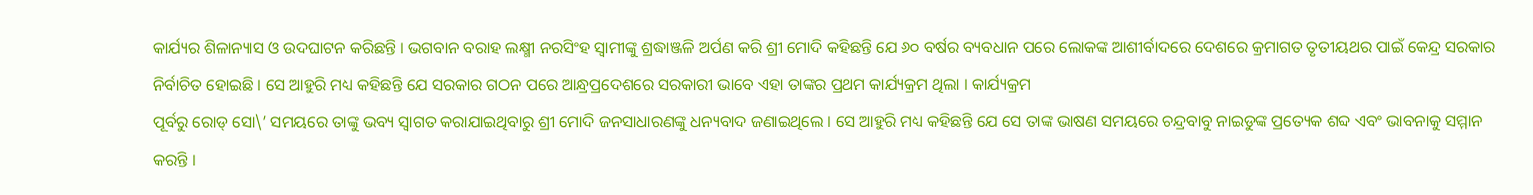କାର୍ଯ୍ୟର ଶିଳାନ୍ୟାସ ଓ ଉଦଘାଟନ କରିଛନ୍ତି । ଭଗବାନ ବରାହ ଲକ୍ଷ୍ମୀ ନରସିଂହ ସ୍ୱାମୀଙ୍କୁ ଶ୍ରଦ୍ଧାଞ୍ଜଳି ଅର୍ପଣ କରି ଶ୍ରୀ ମୋଦି କହିଛନ୍ତି ଯେ ୬୦ ବର୍ଷର ବ୍ୟବଧାନ ପରେ ଲୋକଙ୍କ ଆଶୀର୍ବାଦରେ ଦେଶରେ କ୍ରମାଗତ ତୃତୀୟଥର ପାଇଁ କେନ୍ଦ୍ର ସରକାର ନିର୍ବାଚିତ ହୋଇଛି । ସେ ଆହୁରି ମଧ୍ୟ କହିଛନ୍ତି ଯେ ସରକାର ଗଠନ ପରେ ଆନ୍ଧ୍ରପ୍ରଦେଶରେ ସରକାରୀ ଭାବେ ଏହା ତାଙ୍କର ପ୍ରଥମ କାର୍ଯ୍ୟକ୍ରମ ଥିଲା । କାର୍ଯ୍ୟକ୍ରମ
ପୂର୍ବରୁ ରୋଡ୍ ସୋ\’ ସମୟରେ ତାଙ୍କୁ ଭବ୍ୟ ସ୍ୱାଗତ କରାଯାଇଥିବାରୁ ଶ୍ରୀ ମୋଦି ଜନସାଧାରଣଙ୍କୁ ଧନ୍ୟବାଦ ଜଣାଇଥିଲେ । ସେ ଆହୁରି ମଧ୍ୟ କହିଛନ୍ତି ଯେ ସେ ତାଙ୍କ ଭାଷଣ ସମୟରେ ଚନ୍ଦ୍ରବାବୁ ନାଇଡୁଙ୍କ ପ୍ରତ୍ୟେକ ଶବ୍ଦ ଏବଂ ଭାବନାକୁ ସମ୍ମାନ କରନ୍ତି ।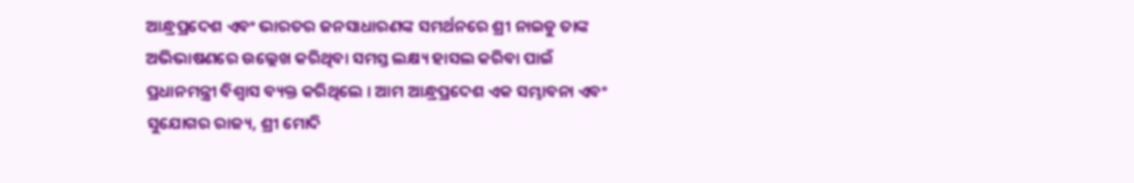ଆନ୍ଧ୍ରପ୍ରଦେଶ ଏବଂ ଭାରତର ଜନସାଧାରଣଙ୍କ ସମର୍ଥନରେ ଶ୍ରୀ ନାଇଡୁ ତାଙ୍କ ଅଭିଭାଷଣରେ ଉଲ୍ଲେଖ କରିଥିବା ସମସ୍ତ ଲକ୍ଷ୍ୟ ହାସଲ କରିବା ପାଇଁ
ପ୍ରଧାନମନ୍ତ୍ରୀ ବିଶ୍ୱାସ ବ୍ୟକ୍ତ କରିଥିଲେ । ଆମ ଆନ୍ଧ୍ରପ୍ରଦେଶ ଏକ ସମ୍ଭାବନା ଏବଂ ସୁଯୋଗର ରାଜ୍ୟ, ଶ୍ରୀ ମୋଦି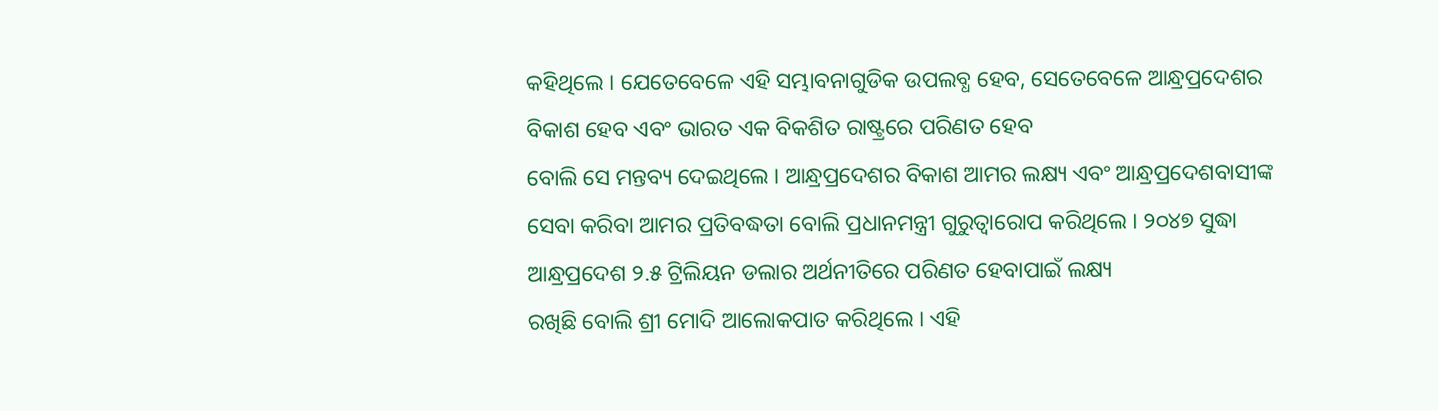କହିଥିଲେ । ଯେତେବେଳେ ଏହି ସମ୍ଭାବନାଗୁଡିକ ଉପଲବ୍ଧ ହେବ, ସେତେବେଳେ ଆନ୍ଧ୍ରପ୍ରଦେଶର ବିକାଶ ହେବ ଏବଂ ଭାରତ ଏକ ବିକଶିତ ରାଷ୍ଟ୍ରରେ ପରିଣତ ହେବ
ବୋଲି ସେ ମନ୍ତବ୍ୟ ଦେଇଥିଲେ । ଆନ୍ଧ୍ରପ୍ରଦେଶର ବିକାଶ ଆମର ଲକ୍ଷ୍ୟ ଏବଂ ଆନ୍ଧ୍ରପ୍ରଦେଶବାସୀଙ୍କ ସେବା କରିବା ଆମର ପ୍ରତିବଦ୍ଧତା ବୋଲି ପ୍ରଧାନମନ୍ତ୍ରୀ ଗୁରୁତ୍ୱାରୋପ କରିଥିଲେ । ୨୦୪୭ ସୁଦ୍ଧା ଆନ୍ଧ୍ରପ୍ରଦେଶ ୨.୫ ଟ୍ରିଲିୟନ ଡଲାର ଅର୍ଥନୀତିରେ ପରିଣତ ହେବାପାଇଁ ଲକ୍ଷ୍ୟ
ରଖିଛି ବୋଲି ଶ୍ରୀ ମୋଦି ଆଲୋକପାତ କରିଥିଲେ । ଏହି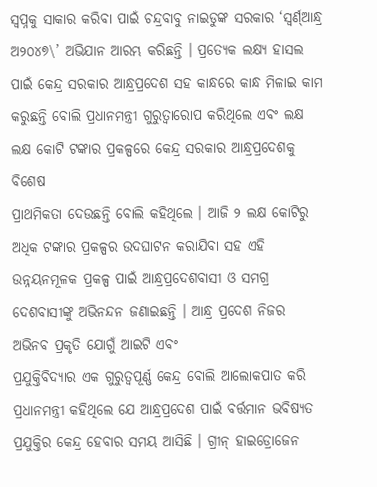ସ୍ୱପ୍ନକୁ ସାକାର କରିବା ପାଇଁ ଚନ୍ଦ୍ରବାବୁ ନାଇଡୁଙ୍କ ସରକାର ‘ସ୍ୱର୍ଣ୍ଆନ୍ଧ୍ର ଅ୨୦୪୭\’ ଅଭିଯାନ ଆରମ୍ଭ କରିଛନ୍ତି । ପ୍ରତ୍ୟେକ ଲକ୍ଷ୍ୟ ହାସଲ ପାଇଁ କେନ୍ଦ୍ର ସରକାର ଆନ୍ଧ୍ରପ୍ରଦେଶ ସହ କାନ୍ଧରେ କାନ୍ଧ ମିଳାଇ କାମ କରୁଛନ୍ତି ବୋଲି ପ୍ରଧାନମନ୍ତ୍ରୀ ଗୁରୁତ୍ୱାରୋପ କରିଥିଲେ ଏବଂ ଲକ୍ଷ ଲକ୍ଷ କୋଟି ଟଙ୍କାର ପ୍ରକଳ୍ପରେ କେନ୍ଦ୍ର ସରକାର ଆନ୍ଧ୍ରପ୍ରଦେଶକୁ ବିଶେଷ
ପ୍ରାଥମିକତା ଦେଉଛନ୍ତି ବୋଲି କହିଥିଲେ । ଆଜି ୨ ଲକ୍ଷ କୋଟିରୁ ଅଧିକ ଟଙ୍କାର ପ୍ରକଳ୍ପର ଉଦଘାଟନ କରାଯିବା ସହ ଏହି ଉନ୍ନୟନମୂଳକ ପ୍ରକଳ୍ପ ପାଇଁ ଆନ୍ଧ୍ରପ୍ରଦେଶବାସୀ ଓ ସମଗ୍ର ଦେଶବାସୀଙ୍କୁ ଅଭିନନ୍ଦନ ଜଣାଇଛନ୍ତି । ଆନ୍ଧ୍ର ପ୍ରଦେଶ ନିଜର ଅଭିନବ ପ୍ରକୃତି ଯୋଗୁଁ ଆଇଟି ଏବଂ
ପ୍ରଯୁକ୍ତିବିଦ୍ୟାର ଏକ ଗୁରୁତ୍ୱପୂର୍ଣ୍ଣ କେନ୍ଦ୍ର ବୋଲି ଆଲୋକପାତ କରି ପ୍ରଧାନମନ୍ତ୍ରୀ କହିଥିଲେ ଯେ ଆନ୍ଧ୍ରପ୍ରଦେଶ ପାଇଁ ବର୍ତ୍ତମାନ ଭବିଷ୍ୟତ ପ୍ରଯୁକ୍ତିର କେନ୍ଦ୍ର ହେବାର ସମୟ ଆସିଛି । ଗ୍ରୀନ୍ ହାଇଡ୍ରୋଜେନ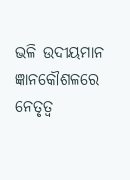ଭଳି ଉଦୀୟମାନ ଜ୍ଞାନକୌଶଳରେ ନେତୃତ୍ୱ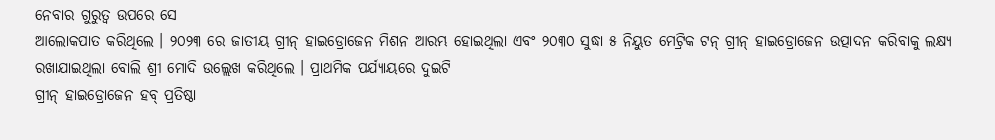ନେବାର ଗୁରୁତ୍ୱ ଉପରେ ସେ
ଆଲୋକପାତ କରିଥିଲେ । ୨୦୨୩ ରେ ଜାତୀୟ ଗ୍ରୀନ୍ ହାଇଡ୍ରୋଜେନ ମିଶନ ଆରମ୍ଭ ହୋଇଥିଲା ଏବଂ ୨୦୩୦ ସୁଦ୍ଧା ୫ ନିୟୁତ ମେଟ୍ରିକ ଟନ୍ ଗ୍ରୀନ୍ ହାଇଡ୍ରୋଜେନ ଉତ୍ପାଦନ କରିବାକୁ ଲକ୍ଷ୍ୟ ରଖାଯାଇଥିଲା ବୋଲି ଶ୍ରୀ ମୋଦି ଉଲ୍ଲେଖ କରିଥିଲେ । ପ୍ରାଥମିକ ପର୍ଯ୍ୟାୟରେ ଦୁଇଟି
ଗ୍ରୀନ୍ ହାଇଡ୍ରୋଜେନ ହବ୍ ପ୍ରତିଷ୍ଠା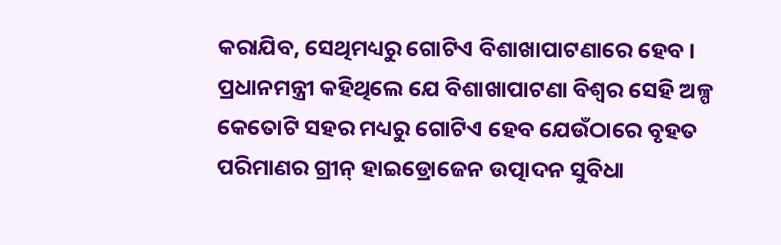କରାଯିବ, ସେଥିମଧ୍ୟରୁ ଗୋଟିଏ ବିଶାଖାପାଟଣାରେ ହେବ । ପ୍ରଧାନମନ୍ତ୍ରୀ କହିଥିଲେ ଯେ ବିଶାଖାପାଟଣା ବିଶ୍ୱର ସେହି ଅଳ୍ପ କେତୋଟି ସହର ମଧ୍ୟରୁ ଗୋଟିଏ ହେବ ଯେଉଁଠାରେ ବୃହତ ପରିମାଣର ଗ୍ରୀନ୍ ହାଇଡ୍ରୋଜେନ ଉତ୍ପାଦନ ସୁବିଧା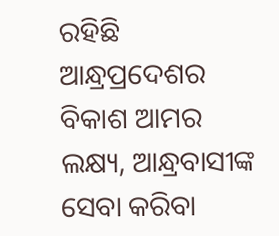ରହିଛି
ଆନ୍ଧ୍ରପ୍ରଦେଶର ବିକାଶ ଆମର ଲକ୍ଷ୍ୟ, ଆନ୍ଧ୍ରବାସୀଙ୍କ ସେବା କରିବା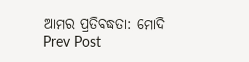ଆମର ପ୍ରତିବଦ୍ଧତା: ମୋଦି
Prev Post